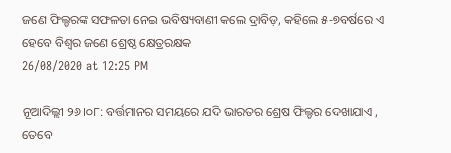ଜଣେ ଫିଲ୍ଡରଙ୍କ ସଫଳତା ନେଇ ଭବିଷ୍ୟବାଣୀ କଲେ ଦ୍ରାବିଡ଼, କହିଲେ ୫-୭ବର୍ଷରେ ଏ ହେବେ ବିଶ୍ୱର ଜଣେ ଶ୍ରେଷ୍ଠ କ୍ଷେତ୍ରରକ୍ଷକ
26/08/2020 at 12:25 PM

ନୂଆଦିଲ୍ଲୀ ୨୬।୦୮: ବର୍ତ୍ତମାନର ସମୟରେ ଯଦି ଭାରତର ଶ୍ରେଷ ଫିଲ୍ଡର ଦେଖାଯାଏ , ତେବେ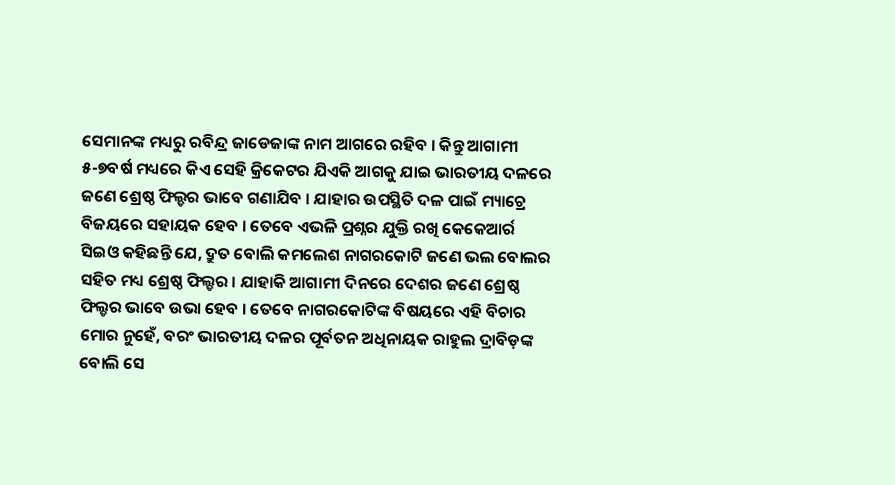ସେମାନଙ୍କ ମଧ୍ୟରୁ ରବିନ୍ଦ୍ର ଜାଡେଜାଙ୍କ ନାମ ଆଗରେ ରହିବ । କିନ୍ତୁ ଆଗାମୀ ୫-୭ବର୍ଷ ମଧ୍ୟରେ କିଏ ସେହି କ୍ରିକେଟର ଯିଏକି ଆଗକୁ ଯାଇ ଭାରତୀୟ ଦଳରେ ଜଣେ ଶ୍ରେଷ୍ଠ ଫିଲ୍ଡର ଭାବେ ଗଣାଯିବ । ଯାହାର ଉପସ୍ଥିତି ଦଳ ପାଇଁ ମ୍ୟାଚ୍ରେ ବିଜୟରେ ସହାୟକ ହେବ । ତେବେ ଏଭଳି ପ୍ରଶ୍ନର ଯୁକ୍ତି ରଖି କେକେଆର୍ର ସିଇଓ କହିଛନ୍ତି ଯେ, ଦ୍ରୁତ ବୋଲି କମଲେଶ ନାଗରକୋଟି ଜଣେ ଭଲ ବୋଲର ସହିତ ମଧ୍ୟ ଶ୍ରେଷ୍ଠ ଫିଲ୍ଡର । ଯାହାକି ଆଗାମୀ ଦିନରେ ଦେଶର ଜଣେ ଶ୍ରେଷ୍ଠ ଫିଲ୍ଡର ଭାବେ ଉଭା ହେବ । ତେବେ ନାଗରକୋଟିଙ୍କ ବିଷୟରେ ଏହି ବିଚାର ମୋର ନୁହେଁ, ବରଂ ଭାରତୀୟ ଦଳର ପୂର୍ବତନ ଅଧିନାୟକ ରାହୁଲ ଦ୍ରାବିଡ଼ଙ୍କ ବୋଲି ସେ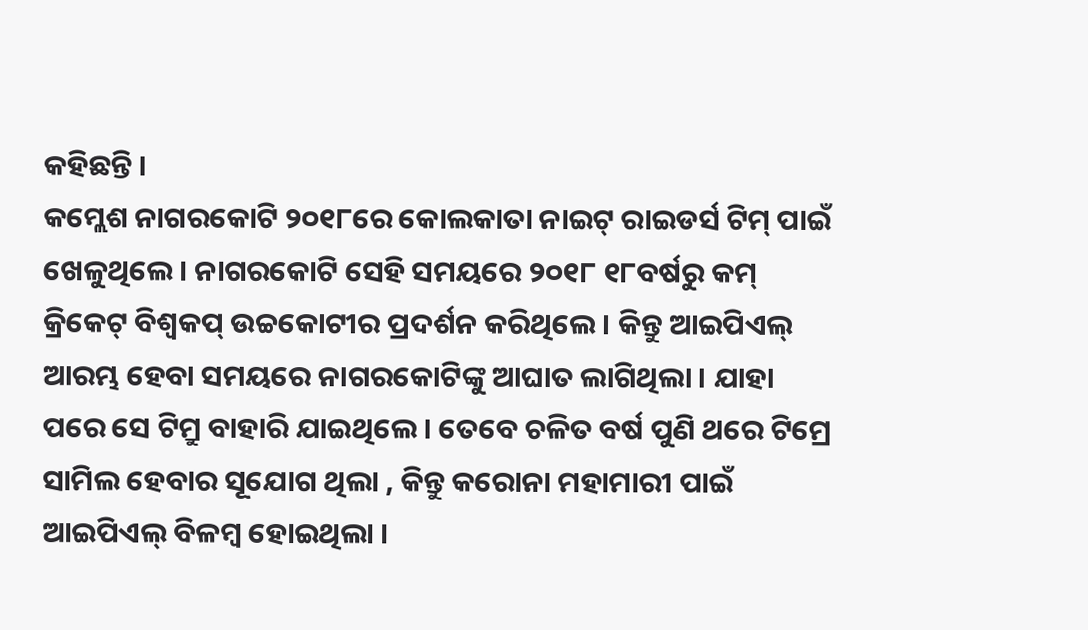କହିଛନ୍ତି ।
କମ୍ଲେଶ ନାଗରକୋଟି ୨୦୧୮ରେ କୋଲକାତା ନାଇଟ୍ ରାଇଡର୍ସ ଟିମ୍ ପାଇଁ ଖେଳୁଥିଲେ । ନାଗରକୋଟି ସେହି ସମୟରେ ୨୦୧୮ ୧୮ବର୍ଷରୁ କମ୍ କ୍ରିକେଟ୍ ବିଶ୍ୱକପ୍ ଉଚ୍ଚକୋଟୀର ପ୍ରଦର୍ଶନ କରିଥିଲେ । କିନ୍ତୁ ଆଇପିଏଲ୍ ଆରମ୍ଭ ହେବା ସମୟରେ ନାଗରକୋଟିଙ୍କୁ ଆଘାତ ଲାଗିଥିଲା । ଯାହା ପରେ ସେ ଟିମ୍ରୁ ବାହାରି ଯାଇଥିଲେ । ତେବେ ଚଳିତ ବର୍ଷ ପୁଣି ଥରେ ଟିମ୍ରେ ସାମିଲ ହେବାର ସୂଯୋଗ ଥିଲା , କିନ୍ତୁ କରୋନା ମହାମାରୀ ପାଇଁ ଆଇପିଏଲ୍ ବିଳମ୍ବ ହୋଇଥିଲା ।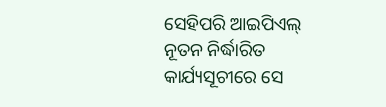ସେହିପରି ଆଇପିଏଲ୍ ନୂତନ ନିର୍ଦ୍ଧାରିତ କାର୍ଯ୍ୟସୂଚୀରେ ସେ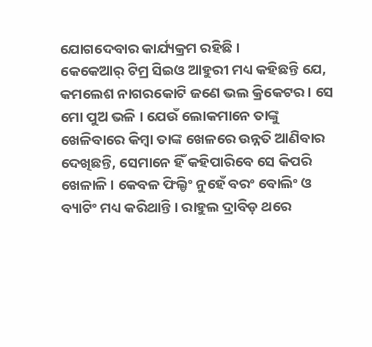ଯୋଗଦେବାର କାର୍ଯ୍ୟକ୍ରମ ରହିଛି ।
କେକେଆର୍ ଟିମ୍ର ସିଇଓ ଆହୁରୀ ମଧ୍ୟ କହିଛନ୍ତି ଯେ, କମଲେଶ ନାଗରକୋଟି ଜଣେ ଭଲ କ୍ରିକେଟର । ସେ ମୋ ପୁଅ ଭଳି । ଯେଉଁ ଲୋକମାନେ ତାଙ୍କୁ ଖେଳିବାରେ କିମ୍ବା ତାଙ୍କ ଖେଳରେ ଉନ୍ନତି ଆଣିବାର ଦେଖିଛନ୍ତି, ସେମାନେ ହିଁ କହିପାରିବେ ସେ କିପରି ଖେଳାଳି । କେବଳ ଫିଲ୍ଡିଂ ନୁହେଁ ବରଂ ବୋଲିଂ ଓ ବ୍ୟାଟିଂ ମଧ୍ୟ କରିଥାନ୍ତି । ରାହୁଲ ଦ୍ରାବିଡ଼ ଥରେ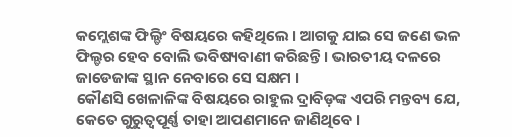କମ୍ଲେଶଙ୍କ ଫିଲ୍ଡିଂ ବିଷୟରେ କହିଥିଲେ । ଆଗକୁ ଯାଇ ସେ ଜଣେ ଭଳ ଫିଲ୍ଡର ହେବ ବୋଲି ଭବିଷ୍ୟବାଣୀ କରିଛନ୍ତି । ଭାରତୀୟ ଦଳରେ ଜାଡେଜାଙ୍କ ସ୍ଥାନ ନେବାରେ ସେ ସକ୍ଷମ ।
କୌଣସି ଖେଳାଳିଙ୍କ ବିଷୟରେ ରାହୁଲ ଦ୍ରାବିଡ଼ଙ୍କ ଏପରି ମନ୍ତବ୍ୟ ଯେ, କେତେ ଗୁରୁତ୍ୱପୂର୍ଣ୍ଣ ତାହା ଆପଣମାନେ ଜାଣିଥିବେ ।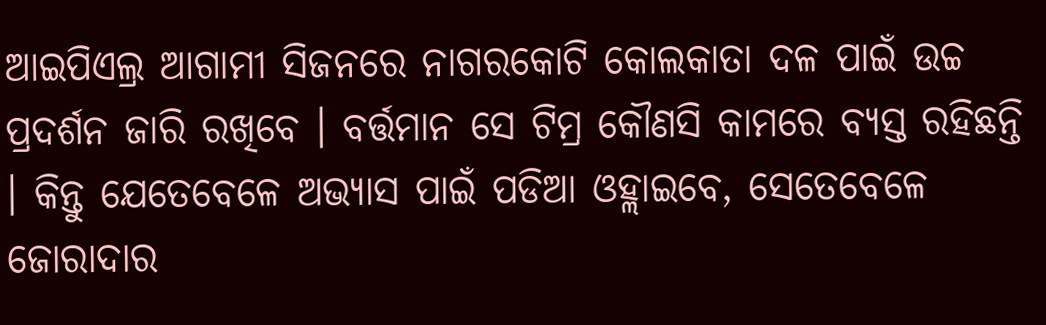ଆଇପିଏଲ୍ର ଆଗାମୀ ସିଜନରେ ନାଗରକୋଟି କୋଲକାତା ଦଳ ପାଇଁ ଉଚ୍ଚ ପ୍ରଦର୍ଶନ ଜାରି ରଖିବେ । ବର୍ତ୍ତମାନ ସେ ଟିମ୍ର କୌଣସି କାମରେ ବ୍ୟସ୍ତ ରହିଛନ୍ତି । କିନ୍ତୁ ଯେତେବେଳେ ଅଭ୍ୟାସ ପାଇଁ ପଡିଆ ଓହ୍ଲାଇବେ, ସେତେବେଳେ ଜୋରାଦାର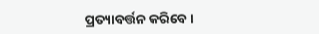ପ୍ରତ୍ୟାବର୍ତ୍ତନ କରିବେ ।